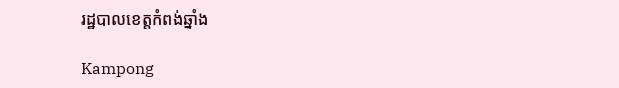រដ្ឋបាលខេត្តកំពង់ឆ្នាំង

Kampong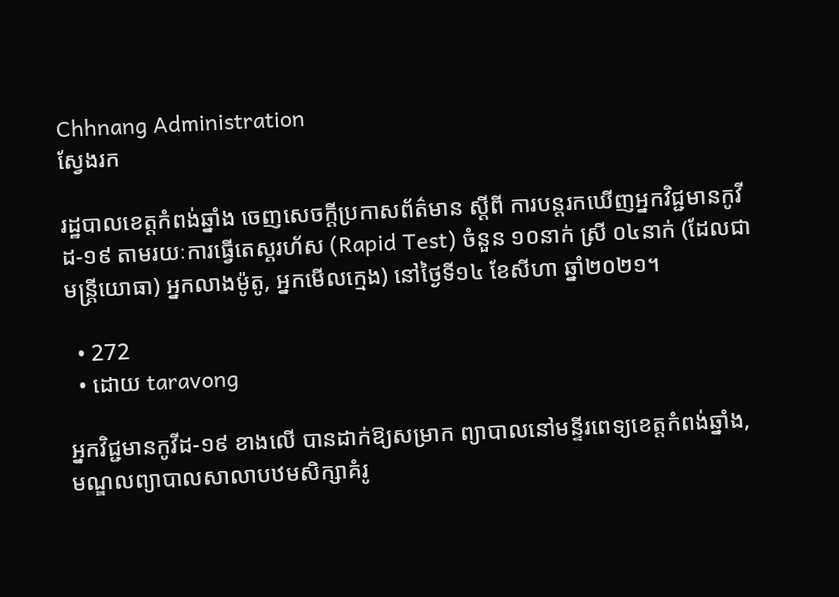Chhnang Administration
ស្វែងរក

រដ្ឋបាលខេត្តកំពង់ឆ្នាំង ចេញសេចក្តីប្រកាសព័ត៌មាន ស្តីពី ការបន្តរកឃើញអ្នកវិជ្ជមានកូវីដ-១៩ តាមរយៈការធ្វើតេស្តរហ័ស (Rapid Test) ចំនួន ១០នាក់ ស្រី ០៤នាក់ (ដែលជាមន្ត្រីយោធា) អ្នកលាងម៉ូតូ, អ្នកមើលក្មេង) នៅថ្ងៃទី១៤ ខែសីហា ឆ្នាំ២០២១។

  • 272
  • ដោយ taravong

អ្នកវិជ្ជមានកូវីដ-១៩ ខាងលើ បានដាក់ឱ្យសម្រាក ព្យាបាលនៅមន្ទីរពេទ្យខេត្តកំពង់ឆ្នាំង, មណ្ឌលព្យាបាលសាលាបឋមសិក្សាគំរូ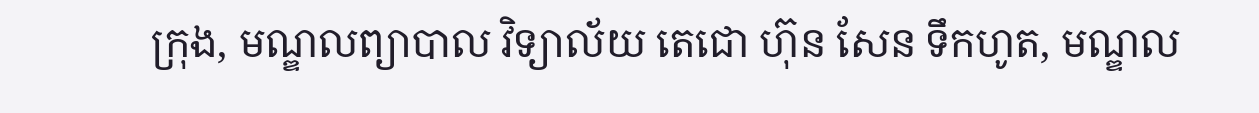ក្រុង, មណ្ឌលព្យាបាល វិទ្យាល័យ តេជោ ហ៊ុន សែន ទឹកហូត, មណ្ឌល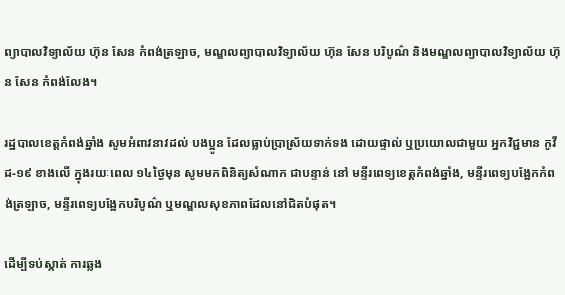ព្យាបាលវិទ្យាល័យ ហ៊ុន សែន កំពង់ត្រឡាច, មណ្ឌលព្យាបាលវិទ្យាល័យ ហ៊ុន សែន បរិបូណ៌ និងមណ្ឌលព្យាបាលវិទ្យាល័យ ហ៊ុន សែន កំពង់លែង។

រដ្ឋបាលខេត្តកំពង់ឆ្នាំង សូមអំពាវនាវដល់ បងប្អូន ដែលធ្លាប់ប្រាស្រ័យទាក់ទង ដោយផ្ទាល់ ឬប្រយោលជាមួយ អ្នកវិជ្ជមាន កូវីដ-១៩ ខាងលើ ក្នុងរយៈពេល ១៤ថ្ងៃមុន សូមមកពិនិត្យសំណាក ជាបន្ទាន់ នៅ មន្ទីរពេទ្យខេត្តកំពង់ឆ្នាំង, មន្ទីរពេទ្យបង្អែកកំពង់ត្រឡាច, មន្ទីរពេទ្យបង្អែកបរិបូណ៌ ឬមណ្ឌលសុខភាពដែលនៅជិតបំផុត។

ដើម្បីទប់ស្កាត់ ការឆ្លង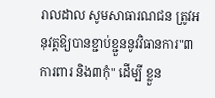រាលដាល សូមសាធារណជន ត្រូវអនុវត្តឱ្យបានខ្ជាប់ខ្ជួននូវវិធានការ"៣ការពារ និង៣កុំ" ដើម្បី ខ្លួន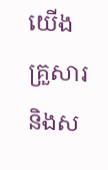យើង គ្រួសារ និងស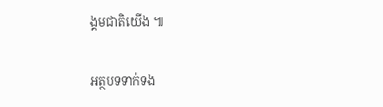ង្គមជាតិយើង ៕

អត្ថបទទាក់ទង